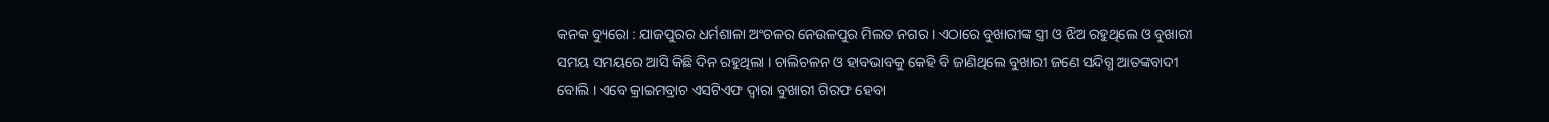କନକ ବ୍ୟୁରୋ : ଯାଜପୁରର ଧର୍ମଶାଳା ଅଂଚଳର ନେଉଳପୁର ମିଲତ ନଗର । ଏଠାରେ ବୁଖାରୀଙ୍କ ସ୍ତ୍ରୀ ଓ ଝିଅ ରହୁଥିଲେ ଓ ବୁଖାରୀ ସମୟ ସମୟରେ ଆସି କିଛି ଦିନ ରହୁଥିଲା । ଚାଲିଚଳନ ଓ ହାବଭାବକୁ କେହି ବି ଜାଣିଥିଲେ ବୁଖାରୀ ଜଣେ ସନ୍ଦିଗ୍ଧ ଆତଙ୍କବାଦୀ ବୋଲି । ଏବେ କ୍ରାଇମବ୍ରାଚ ଏସଟିଏଫ ଦ୍ୱାରା ବୁଖାରୀ ଗିରଫ ହେବା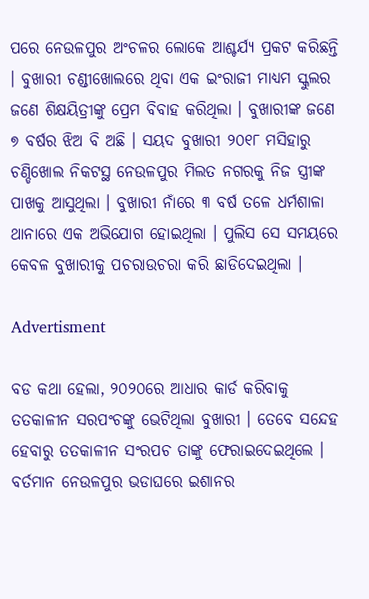ପରେ ନେଉଳପୁର ଅଂଚଳର ଲୋକେ ଆଶ୍ଚର୍ଯ୍ୟ ପ୍ରକଟ କରିଛନ୍ତି । ବୁଖାରୀ ଚଣ୍ଡୀଖୋଲରେ ଥିବା ଏକ ଇଂରାଜୀ ମାଧ୍ୟମ ସ୍କୁଲର ଜଣେ ଶିକ୍ଷୟିତ୍ରୀଙ୍କୁ ପ୍ରେମ ବିବାହ କରିଥିଲା । ବୁଖାରୀଙ୍କ ଜଣେ ୭ ବର୍ଷର ଝିଅ ବି ଅଛି । ସୟଦ ବୁଖାରୀ ୨୦୧୮ ମସିହାରୁ ଚଣ୍ଡିଖୋଲ ନିକଟସ୍ଥ ନେଉଳପୁର ମିଲତ ନଗରକୁ ନିଜ ସ୍ତ୍ରୀଙ୍କ ପାଖକୁ ଆସୁଥିଲା । ବୁଖାରୀ ନାଁରେ ୩ ବର୍ଷ ତଳେ ଧର୍ମଶାଳା ଥାନାରେ ଏକ ଅଭିଯୋଗ ହୋଇଥିଲା । ପୁଲିସ ସେ ସମୟରେ କେବଳ ବୁଖାରୀକୁ ପଚରାଉଚରା କରି ଛାଡିଦେଇଥିଲା ।

Advertisment

ବଡ କଥା ହେଲା, ୨୦୨୦ରେ ଆଧାର କାର୍ଡ କରିବାକୁ ତତକାଳୀନ ସରପଂଚଙ୍କୁ ଭେଟିଥିଲା ବୁଖାରୀ । ତେବେ ସନ୍ଦେହ ହେବାରୁ ତତକାଳୀନ ସଂରପଚ ତାଙ୍କୁ ଫେରାଇଦେଇଥିଲେ । ବର୍ତମାନ ନେଉଳପୁର ଭଡାଘରେ ଇଶାନର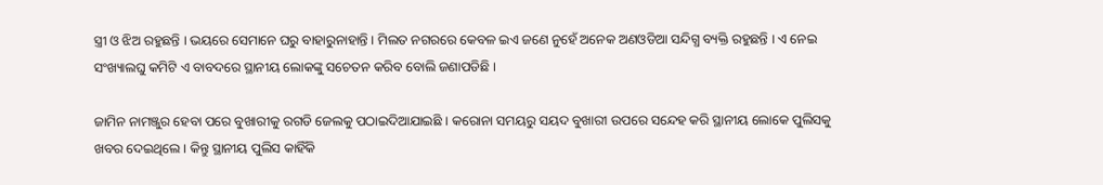ସ୍ତ୍ରୀ ଓ ଝିଅ ରହୁଛନ୍ତି । ଭୟରେ ସେମାନେ ଘରୁ ବାହାରୁନାହାନ୍ତି । ମିଲତ ନଗରରେ କେବଳ ଇଏ ଜଣେ ନୁହେଁ ଅନେକ ଅଣଓଡିଆ ସନ୍ଦିଗ୍ଧ ବ୍ୟକ୍ତି ରହୁଛନ୍ତି । ଏ ନେଇ ସଂଖ୍ୟାଲଘୁ କମିଟି ଏ ବାବଦରେ ସ୍ଥାନୀୟ ଲୋକଙ୍କୁ ସଚେତନ କରିବ ବୋଲି ଜଣାପଡିଛି ।

ଜାମିନ ନାମଞ୍ଜୁର ହେବା ପରେ ବୁଖାରୀକୁ ରଗଡି ଜେଲକୁ ପଠାଇଦିଆଯାଇଛି । କରୋନା ସମୟରୁ ସୟଦ ବୁଖାରୀ ଉପରେ ସନ୍ଦେହ କରି ସ୍ଥାନୀୟ ଲୋକେ ପୁଲିସକୁ ଖବର ଦେଇଥିଲେ । କିନ୍ତୁ ସ୍ଥାନୀୟ ପୁଲିସ କାହିଁକି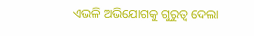ଏଭଳି ଅଭିଯୋଗକୁ ଗୁରୁତ୍ୱ ଦେଲା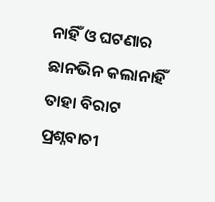ନାହିଁ ଓ ଘଟଣାର ଛାନଭିନ କଲାନାହିଁ ତାହା ବିରାଟ ପ୍ରଶ୍ନବାଚୀ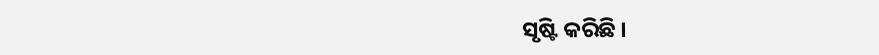ସୃଷ୍ଟି କରିଛି ।